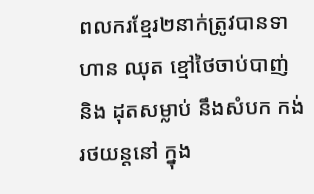ពលករខ្មែរ២នាក់ត្រូវបានទាហាន ឈុត ខ្មៅថៃចាប់បាញ់ និង ដុតសម្លាប់ នឹងសំបក កង់រថយន្តនៅ ក្នុង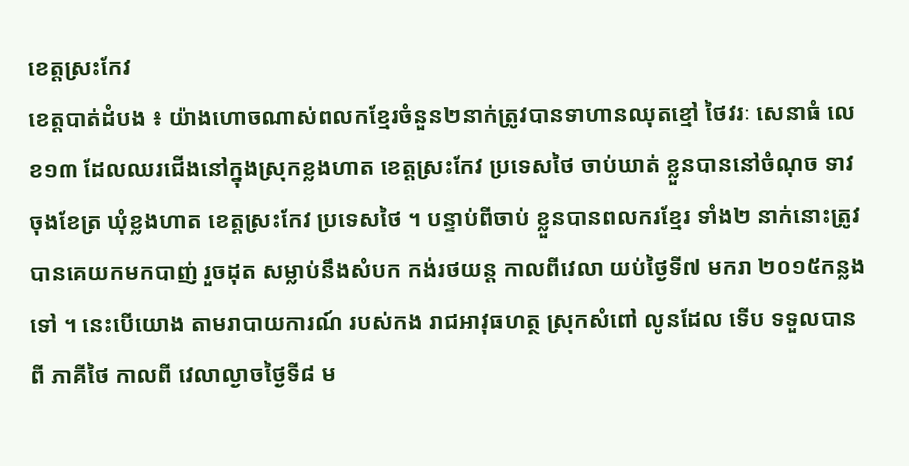ខេត្តស្រះកែវ
ខេត្តបាត់ដំបង ៖ យ៉ាងហោចណាស់ពលកខ្មែរចំនួន២នាក់ត្រូវបានទាហានឈុតខ្មៅ ថៃវរៈ សេនាធំ លេខ១៣ ដែលឈរជើងនៅក្នុងស្រុកខ្លងហាត ខេត្តស្រះកែវ ប្រទេសថៃ ចាប់ឃាត់ ខ្លួនបាននៅចំណុច ទាវចុងខែត្រ ឃុំខ្លងហាត ខេត្តស្រះកែវ ប្រទេសថៃ ។ បន្ទាប់ពីចាប់ ខ្លួនបានពលករខ្មែរ ទាំង២ នាក់នោះត្រូវ បានគេយកមកបាញ់ រួចដុត សម្លាប់នឹងសំបក កង់រថយន្ត កាលពីវេលា យប់ថ្ងៃទី៧ មករា ២០១៥កន្លងទៅ ។ នេះបើយោង តាមរាបាយការណ៍ របស់កង រាជអាវុធហត្ថ ស្រុកសំពៅ លូនដែល ទើប ទទួលបានពី ភាគីថៃ កាលពី វេលាល្ងាចថ្ងៃទី៨ ម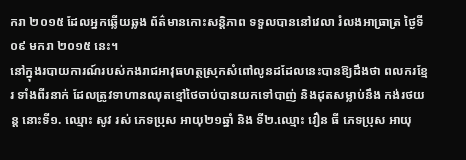ករា ២០១៥ ដែលអ្នកឆ្លើយឆ្លង ព័ត៌មានកោះសន្តិភាព ទទួលបាននៅវេលា រំលងអាធ្រាត្រ ថ្ងៃទី ០៩ មករា ២០១៥ នេះ។
នៅក្នុងរបាយការណ៍របស់កងរាជអាវុធហត្ថស្រុកសំពៅលូនដដែលនេះបានឱ្យដឹងថា ពលករខ្មែរ ទាំងពីរនាក់ ដែលត្រូវទាហានឈុតខ្មៅថៃចាប់បានយកទៅបាញ់ និងដុតសម្លាប់នឹង កង់រថយន្ត នោះទី១. ឈ្មោះ សូវ រស់ ភេទប្រុស អាយុ២១ឆ្នាំ និង ទី២.ឈ្មោះ វឿន ធី ភេទប្រុស អាយុ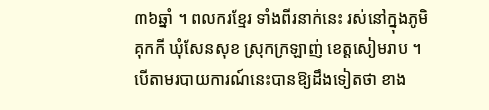៣៦ឆ្នាំ ។ ពលករខ្មែរ ទាំងពីរនាក់នេះ រស់នៅក្នុងភូមិគុកកី ឃុំសែនសុខ ស្រុកក្រឡាញ់ ខេត្តសៀមរាប ។
បើតាមរបាយការណ៍នេះបានឱ្យដឹងទៀតថា ខាង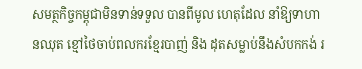សមត្ថកិច្ចកម្ពុជាមិនទាន់ទទួល បានពីមូល ហេតុដែល នាំឱ្យទាហានឈុត ខ្មៅថៃចាប់ពលករខ្មែរបាញ់ និង ដុតសម្លាប់នឹងសំបកកង់ រ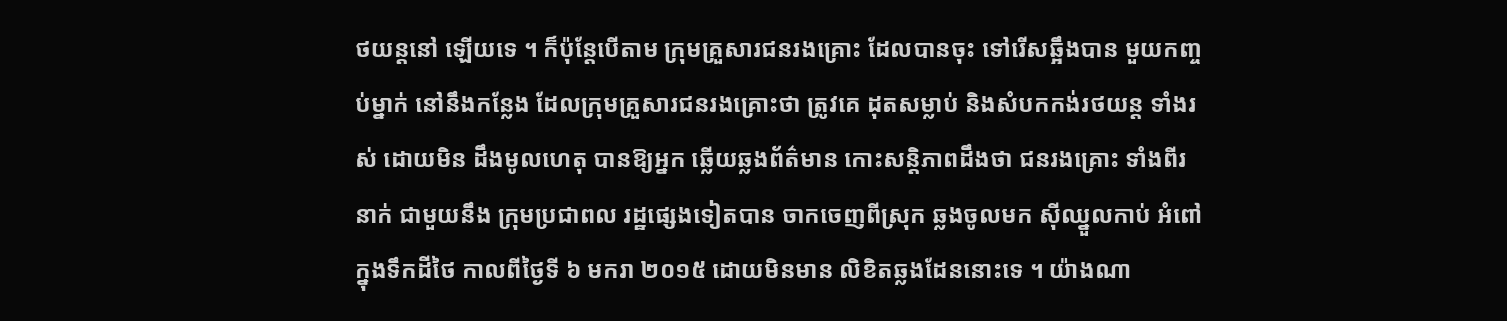ថយន្តនៅ ឡើយទេ ។ ក៏ប៉ុន្តែបើតាម ក្រុមគ្រួសារជនរងគ្រោះ ដែលបានចុះ ទៅរើសឆ្អឹងបាន មួយកញ្ចប់ម្នាក់ នៅនឹងកន្លែង ដែលក្រុមគ្រួសារជនរងគ្រោះថា ត្រូវគេ ដុតសម្លាប់ និងសំបកកង់រថយន្ត ទាំងរស់ ដោយមិន ដឹងមូលហេតុ បានឱ្យអ្នក ឆ្លើយឆ្លងព័ត៌មាន កោះសន្តិភាពដឹងថា ជនរងគ្រោះ ទាំងពីរនាក់ ជាមួយនឹង ក្រុមប្រជាពល រដ្ឋផ្សេងទៀតបាន ចាកចេញពីស្រុក ឆ្លងចូលមក ស៊ីឈ្នួលកាប់ អំពៅក្នុងទឹកដីថៃ កាលពីថ្ងៃទី ៦ មករា ២០១៥ ដោយមិនមាន លិខិតឆ្លងដែននោះទេ ។ យ៉ាងណា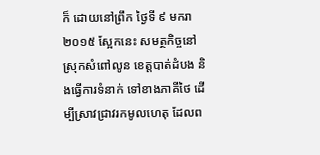ក៏ ដោយនៅព្រឹក ថ្ងៃទី ៩ មករា ២០១៥ ស្អែកនេះ សមត្ថកិច្ចនៅ ស្រុកសំពៅលូន ខេត្តបាត់ដំបង និងធ្វើការទំនាក់ ទៅខាងភាគីថៃ ដើម្បីស្រាវជ្រាវរកមូលហេតុ ដែលព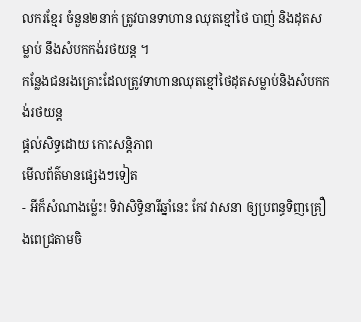លករខ្មែរ ចំនួន២នាក់ ត្រូវបានទាហាន ឈុតខ្មៅថៃ បាញ់ និងដុតសម្លាប់ នឹងសំបកកង់រថយន្ត ។
កន្លែងជនរងគ្រោះដែលត្រូវទាហានឈុតខ្មៅថៃដុតសម្លាប់និងសំបកកង់រថយន្ត
ផ្តល់សិទ្ធដោយ កោះសន្តិភាព
មើលព័ត៌មានផ្សេងៗទៀត
- អីក៏សំណាងម្ល៉េះ! ទិវាសិទ្ធិនារីឆ្នាំនេះ កែវ វាសនា ឲ្យប្រពន្ធទិញគ្រឿងពេជ្រតាមចិ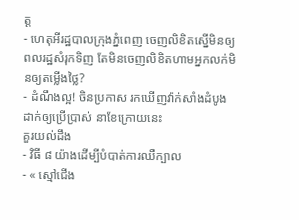ត្ត
- ហេតុអីរដ្ឋបាលក្រុងភ្នំពេញ ចេញលិខិតស្នើមិនឲ្យពលរដ្ឋសំរុកទិញ តែមិនចេញលិខិតហាមអ្នកលក់មិនឲ្យតម្លើងថ្លៃ?
- ដំណឹងល្អ! ចិនប្រកាស រកឃើញវ៉ាក់សាំងដំបូង ដាក់ឲ្យប្រើប្រាស់ នាខែក្រោយនេះ
គួរយល់ដឹង
- វិធី ៨ យ៉ាងដើម្បីបំបាត់ការឈឺក្បាល
- « ស្មៅជើង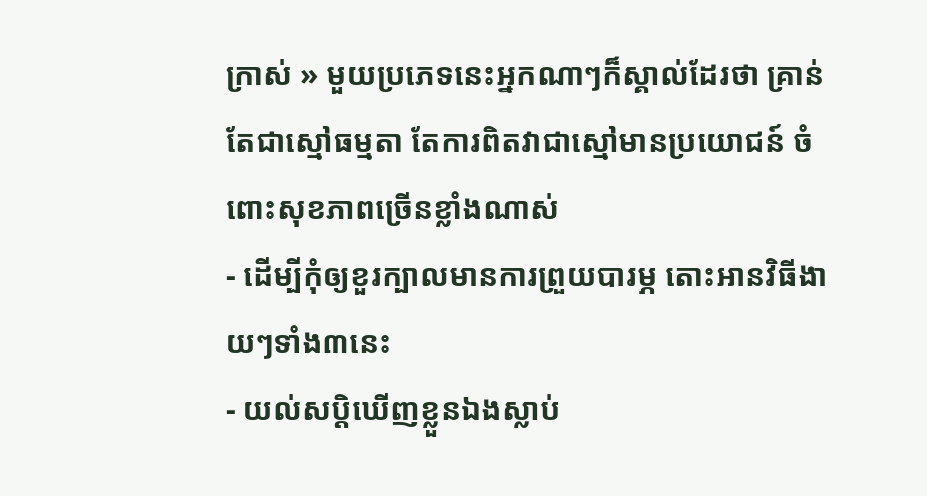ក្រាស់ » មួយប្រភេទនេះអ្នកណាៗក៏ស្គាល់ដែរថា គ្រាន់តែជាស្មៅធម្មតា តែការពិតវាជាស្មៅមានប្រយោជន៍ ចំពោះសុខភាពច្រើនខ្លាំងណាស់
- ដើម្បីកុំឲ្យខួរក្បាលមានការព្រួយបារម្ភ តោះអានវិធីងាយៗទាំង៣នេះ
- យល់សប្តិឃើញខ្លួនឯងស្លាប់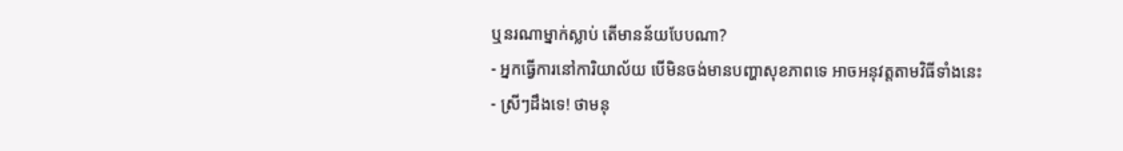ឬនរណាម្នាក់ស្លាប់ តើមានន័យបែបណា?
- អ្នកធ្វើការនៅការិយាល័យ បើមិនចង់មានបញ្ហាសុខភាពទេ អាចអនុវត្តតាមវិធីទាំងនេះ
- ស្រីៗដឹងទេ! ថាមនុ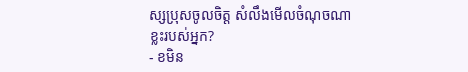ស្សប្រុសចូលចិត្ត សំលឹងមើលចំណុចណាខ្លះរបស់អ្នក?
- ខមិន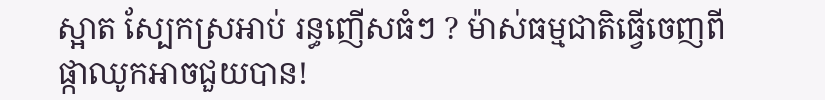ស្អាត ស្បែកស្រអាប់ រន្ធញើសធំៗ ? ម៉ាស់ធម្មជាតិធ្វើចេញពីផ្កាឈូកអាចជួយបាន!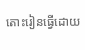តោះរៀនធ្វើដោយ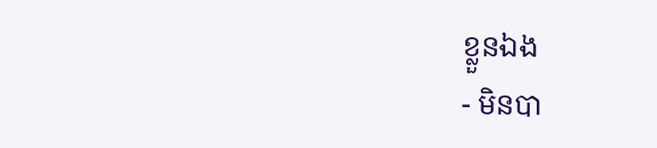ខ្លួនឯង
- មិនបា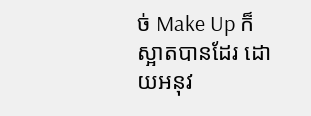ច់ Make Up ក៏ស្អាតបានដែរ ដោយអនុវ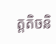ត្តតិចនិ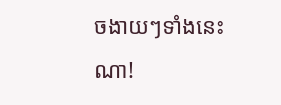ចងាយៗទាំងនេះណា!